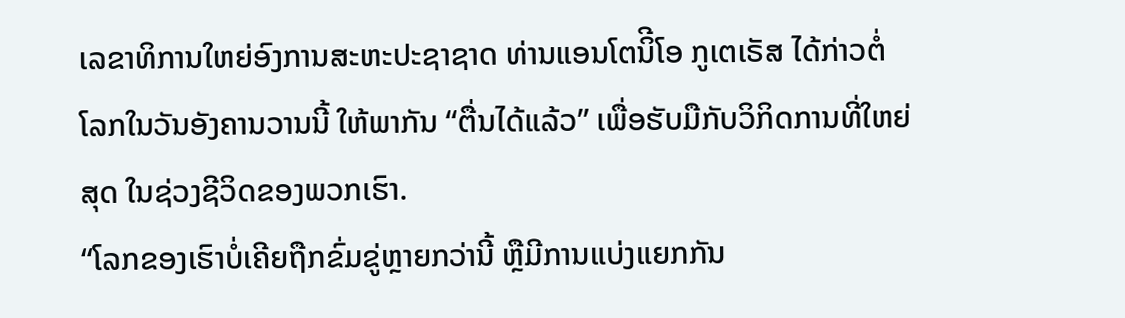ເລຂາທິການໃຫຍ່ອົງການສະຫະປະຊາຊາດ ທ່ານແອນໂຕນິີໂອ ກູເຕເຣັສ ໄດ້ກ່າວຕໍ່
ໂລກໃນວັນອັງຄານວານນີ້ ໃຫ້ພາກັນ “ຕື່ນໄດ້ແລ້ວ” ເພື່ອຮັບມືກັບວິກິດການທີ່ໃຫຍ່
ສຸດ ໃນຊ່ວງຊີວິດຂອງພວກເຮົາ.
“ໂລກຂອງເຮົາບໍ່ເຄີຍຖືກຂົ່ມຂູ່ຫຼາຍກວ່ານີ້ ຫຼືມີການແບ່ງແຍກກັນ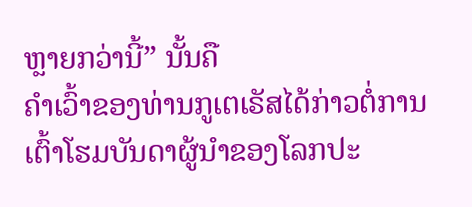ຫຼາຍກວ່ານີ້” ນັ້ນຄື
ຄຳເວົ້າຂອງທ່ານກູເຕເຣັສໄດ້ກ່າວຕໍ່ການເຕົ້າໂຮມບັນດາຜູ້ນຳຂອງໂລກປະ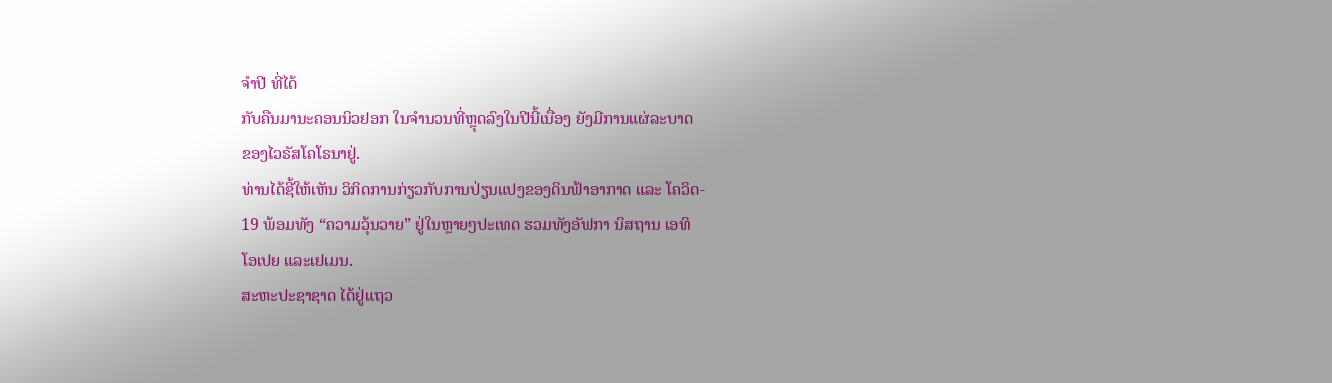ຈຳປີ ທີ່ໄດ້
ກັບຄືນມານະຄອນນິວຢອກ ໃນຈຳນວນທີ່ຫຼຸດລົງໃນປີນີ້ເນື່ອງ ຍັງມີການແຜ່ລະບາດ
ຂອງໄວຣັສໂຄໂຣນາຢູ່.
ທ່ານໄດ້ຊີ້ໃຫ້ເຫັນ ວິກິດການກ່ຽວກັບການປ່ຽນແປງຂອງດິນຟ້າອາກາດ ແລະ ໂຄວິດ-
19 ພ້ອມທັງ “ຄວາມວຸ້ນວາຍ” ຢູ່ໃນຫຼາຍໆປະເທດ ຮວມທັງອັຟກາ ນິສຖານ ເອທິ
ໂອເປຍ ແລະເຢເມນ.
ສະຫະປະຊາຊາດ ໄດ້ຢູ່ແຖວ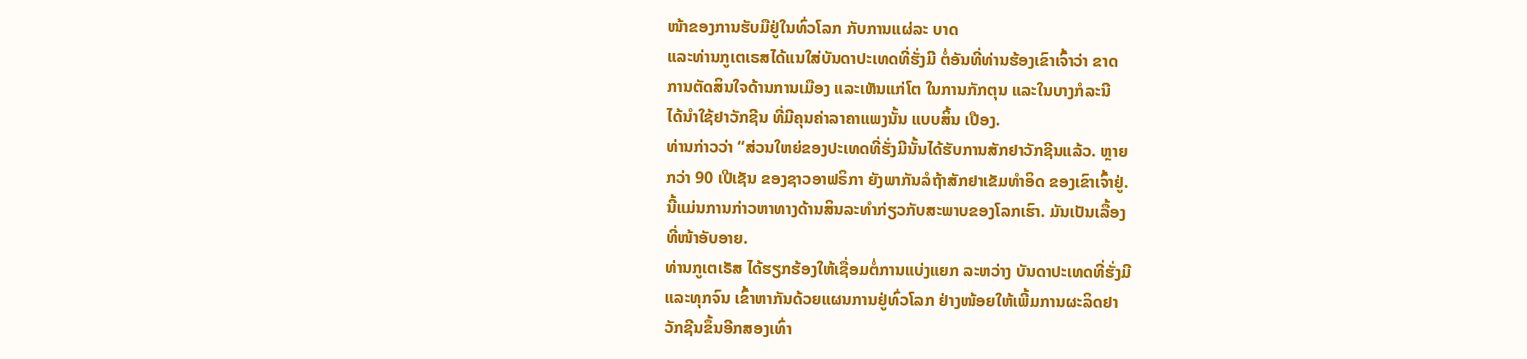ໜ້າຂອງການຮັບມືຢູ່ໃນທົ່ວໂລກ ກັບການແຜ່ລະ ບາດ
ແລະທ່ານກູເຕເຣສໄດ້ແນໃສ່ບັນດາປະເທດທີ່ຮັ່ງມີ ຕໍ່ອັນທີ່ທ່ານຮ້ອງເຂົາເຈົ້າວ່າ ຂາດ
ການຕັດສິນໃຈດ້ານການເມືອງ ແລະເຫັນແກ່ໂຕ ໃນການກັກຕຸນ ແລະໃນບາງກໍລະນີ
ໄດ້ນຳໃຊ້ຢາວັກຊີນ ທີ່ມີຄຸນຄ່າລາຄາແພງນັ້ນ ແບບສິ້ນ ເປືອງ.
ທ່ານກ່າວວ່າ “ສ່ວນໃຫຍ່ຂອງປະເທດທີ່ຮັ່ງມີນັ້ນໄດ້ຮັບການສັກຢາວັກຊີນແລ້ວ. ຫຼາຍ
ກວ່າ 90 ເປີເຊັນ ຂອງຊາວອາຟຣິກາ ຍັງພາກັນລໍຖ້າສັກຢາເຂັມທຳອິດ ຂອງເຂົາເຈົ້າຢູ່.
ນີ້ແມ່ນການກ່າວຫາທາງດ້ານສິນລະທຳກ່ຽວກັບສະພາບຂອງໂລກເຮົາ. ມັນເປັນເລື້ອງ
ທີ່ໜ້າອັບອາຍ.
ທ່ານກູເຕເຣັສ ໄດ້ຮຽກຮ້ອງໃຫ້ເຊື່ອມຕໍ່ການແບ່ງແຍກ ລະຫວ່າງ ບັນດາປະເທດທີ່ຮັ່ງມີ
ແລະທຸກຈົນ ເຂົ້າຫາກັນດ້ວຍແຜນການຢູ່ທົ່ວໂລກ ຢ່າງໜ້ອຍໃຫ້ເພີ້ມການຜະລິດຢາ
ວັກຊີນຂຶ້ນອີກສອງເທົ່າ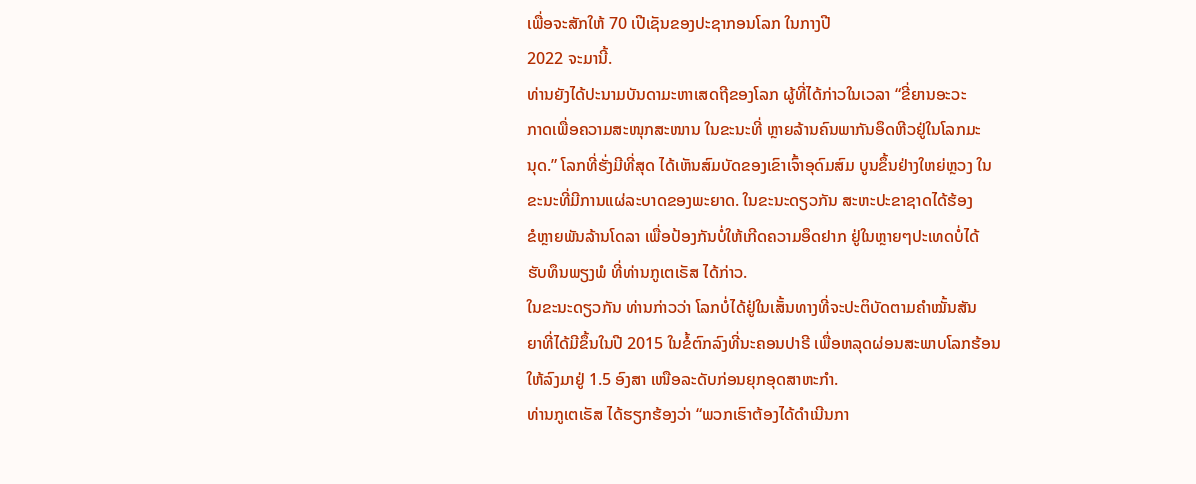ເພື່ອຈະສັກໃຫ້ 70 ເປີເຊັນຂອງປະຊາກອນໂລກ ໃນກາງປີ
2022 ຈະມານີ້.
ທ່ານຍັງໄດ້ປະນາມບັນດາມະຫາເສດຖີຂອງໂລກ ຜູ້ທີ່ໄດ້ກ່າວໃນເວລາ “ຂີ່ຍານອະວະ
ກາດເພື່ອຄວາມສະໜຸກສະໜານ ໃນຂະນະທີ່ ຫຼາຍລ້ານຄົນພາກັນອຶດຫີວຢູ່ໃນໂລກມະ
ນຸດ.” ໂລກທີ່ຮັ່ງມີທີ່ສຸດ ໄດ້ເຫັນສົມບັດຂອງເຂົາເຈົ້າອຸດົມສົມ ບູນຂຶ້ນຢ່າງໃຫຍ່ຫຼວງ ໃນ
ຂະນະທີ່ມີການແຜ່ລະບາດຂອງພະຍາດ. ໃນຂະນະດຽວກັນ ສະຫະປະຂາຊາດໄດ້ຮ້ອງ
ຂໍຫຼາຍພັນລ້ານໂດລາ ເພື່ອປ້ອງກັນບໍ່ໃຫ້ເກີດຄວາມອຶດຢາກ ຢູ່ໃນຫຼາຍໆປະເທດບໍ່ໄດ້
ຮັບທຶນພຽງພໍ ທີ່ທ່ານກູເຕເຣັສ ໄດ້ກ່າວ.
ໃນຂະນະດຽວກັນ ທ່ານກ່າວວ່າ ໂລກບໍ່ໄດ້ຢູ່ໃນເສັ້ນທາງທີ່ຈະປະຕິບັດຕາມຄຳໝັ້ນສັນ
ຍາທີ່ໄດ້ມີຂຶ້ນໃນປີ 2015 ໃນຂໍ້ຕົກລົງທີ່ນະຄອນປາຣີ ເພື່ອຫລຸດຜ່ອນສະພາບໂລກຮ້ອນ
ໃຫ້ລົງມາຢູ່ 1.5 ອົງສາ ເໜືອລະດັບກ່ອນຍຸກອຸດສາຫະກຳ.
ທ່ານກູເຕເຣັສ ໄດ້ຮຽກຮ້ອງວ່າ “ພວກເຮົາຕ້ອງໄດ້ດຳເນີນກາ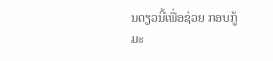ນດຽວນີ້ເພື່ອຊ່ວຍ ກອບກູ້
ມະ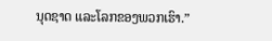ນຸດຊາດ ແລະໂລກຂອງພວກເຮົາ.”